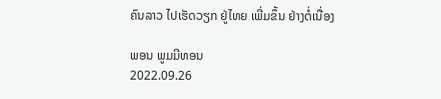ຄົນລາວ ໄປເຮັດວຽກ ຢູ່ໄທຍ ເພີ່ມຂຶ້ນ ຢ່າງຕໍ່ເນື່ອງ

ພອນ ພູມມີທອນ
2022.09.26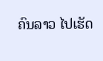ຄົນລາວ ໄປເຮັດ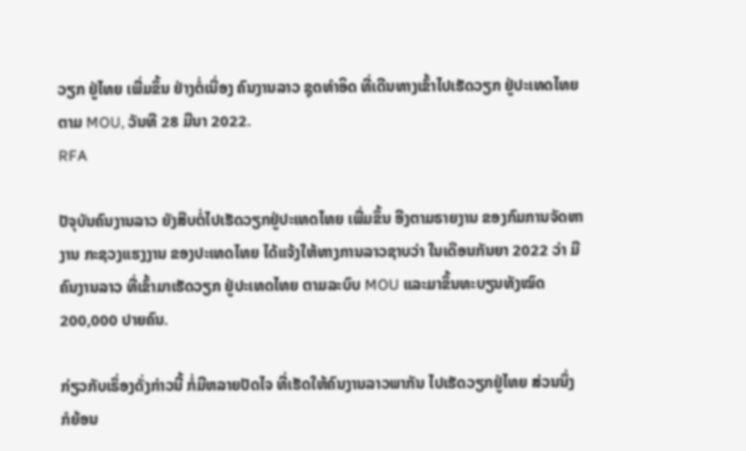ວຽກ ຢູ່ໄທຍ ເພີ່ມຂຶ້ນ ຢ່າງຕໍ່ເນື່ອງ ຄົນງານລາວ ຊຸດທຳອິດ ທີ່ເດີນທາງເຂົ້າໄປເຮັດວຽກ ຢູ່ປະເທດໄທຍ ຕາມ MOU, ວັນທີ 28 ມີນາ 2022.
RFA

ປັຈຸບັນຄົນງານລາວ ຍັງສືບຕໍ່ໄປເຮັດວຽກຢູ່ປະເທດໄທຍ ເພີ່ມຂຶ້ນ ອີງຕາມຣາຍງານ ຂອງກົມການຈັດຫາງານ ກະຊວງແຮງງານ ຂອງປະເທດໄທຍ ໄດ້ແຈ້ງໃຫ້ທາງການລາວຊາບວ່າ ໃນເດືອນກັນຍາ 2022 ວ່າ ມີຄົນງານລາວ ທີ່ເຂົ້າມາເຮັດວຽກ ຢູ່ປະເທດໄທຍ ຕາມລະບົບ MOU ແລະມາຂຶ້ນທະບຽນທັງໝົດ 200,000 ປາຍຄົນ.

ກ່ຽວກັບເຣຶ່ອງດັ່ງກ່າວນີ້ ກໍ່ມີຫລາຍປັດໄຈ ທີ່ເຮັດໃຫ້ຄົນງານລາວພາກັນ ໄປເຮັດວຽກຢູ່ໄທຍ ສ່ວນນຶ່ງ ກໍຍ້ອນ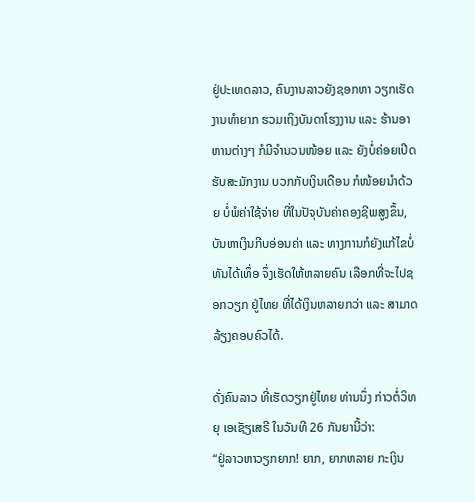ຢູ່ປະເທດລາວ, ຄົນງານລາວຍັງຊອກຫາ ວຽກເຮັດງານທຳຍາກ ຮວມເຖິງບັນດາໂຮງງານ ແລະ ຮ້ານອາຫານຕ່າງໆ ກໍມີຈຳນວນໜ້ອຍ ແລະ ຍັງບໍ່ຄ່ອຍເປີດຮັບສະມັກງານ ບວກກັບເງິນເດືອນ ກໍໜ້ອຍນຳດ້ວຍ ບໍ່ພໍຄ່າໃຊ້ຈ່າຍ ທີ່ໃນປັຈຸບັນຄ່າຄອງຊີພສູງຂຶ້ນ, ບັນຫາເງິນກີບອ່ອນຄ່າ ແລະ ທາງການກໍຍັງແກ້ໄຂບໍ່ທັນໄດ້ເທຶ່ອ ຈຶ່ງເຮັດໃຫ້ຫລາຍຄົນ ເລືອກທີ່ຈະໄປຊອກວຽກ ຢູ່ໄທຍ ທີ່ໄດ້ເງິນຫລາຍກວ່າ ແລະ ສາມາດລ້ຽງຄອບຄົວໄດ້.

ດັ່ງຄົນລາວ ທີ່ເຮັດວຽກຢູ່ໄທຍ ທ່ານນຶ່ງ ກ່າວຕໍ່ວິທຍຸ ເອເຊັຽເສຣີ ໃນວັນທີ 26 ກັນຍານີ້ວ່າ:
“ຢູ່ລາວຫາວຽກຍາກ! ຍາກ, ຍາກຫລາຍ ກະເງິນ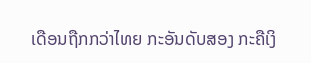ເດືອນຖືກກວ່າໄທຍ ກະອັນດັບສອງ ກະຄືເງິ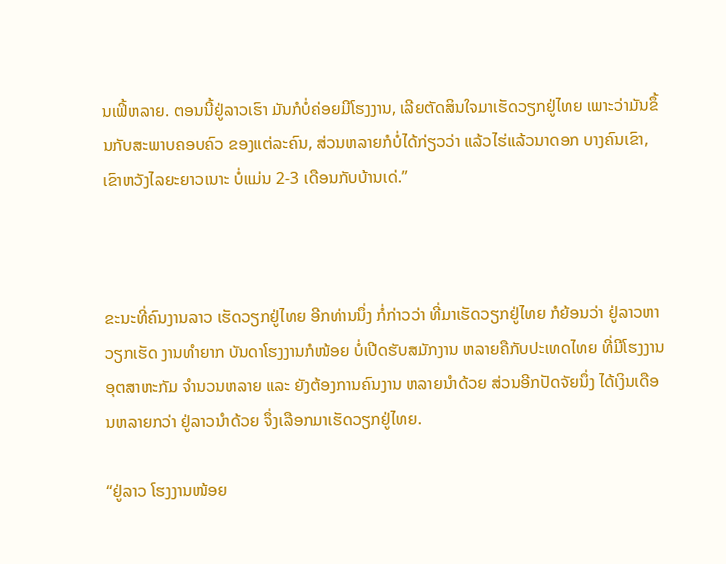ນເຟິ້ຫລາຍ. ຕອນນີ້ຢູ່ລາວເຮົາ ມັນກໍບໍ່ຄ່ອຍມີໂຮງງານ, ເລີຍຕັດສິນໃຈມາເຮັດວຽກຢູ່ໄທຍ ເພາະວ່າມັນຂຶ້ນກັບສະພາບຄອບຄົວ ຂອງແຕ່ລະຄົນ, ສ່ວນຫລາຍກໍບໍ່ໄດ້ກ່ຽວວ່າ ແລ້ວໄຮ່ແລ້ວນາດອກ ບາງຄົນເຂົາ, ເຂົາຫວັງໄລຍະຍາວເນາະ ບໍ່ແມ່ນ 2-3 ເດືອນກັບບ້ານເດ່.”



ຂະນະທີ່ຄົນງານລາວ ເຮັດວຽກຢູ່ໄທຍ ອີກທ່ານນຶ່ງ ກໍ່ກ່າວວ່າ ທີ່ມາເຮັດວຽກຢູ່ໄທຍ ກໍຍ້ອນວ່າ ຢູ່ລາວຫາວຽກເຮັດ ງານທຳຍາກ ບັນດາໂຮງງານກໍໜ້ອຍ ບໍ່ເປີດຮັບສມັກງານ ຫລາຍຄືກັບປະເທດໄທຍ ທີ່ມີໂຮງງານ ອຸຕສາຫະກັມ ຈຳນວນຫລາຍ ແລະ ຍັງຕ້ອງການຄົນງານ ຫລາຍນຳດ້ວຍ ສ່ວນອີກປັດຈັຍນຶ່ງ ໄດ້ເງິນເດືອນຫລາຍກວ່າ ຢູ່ລາວນຳດ້ວຍ ຈຶ່ງເລືອກມາເຮັດວຽກຢູ່ໄທຍ.

“ຢູ່ລາວ ໂຮງງານໜ້ອຍ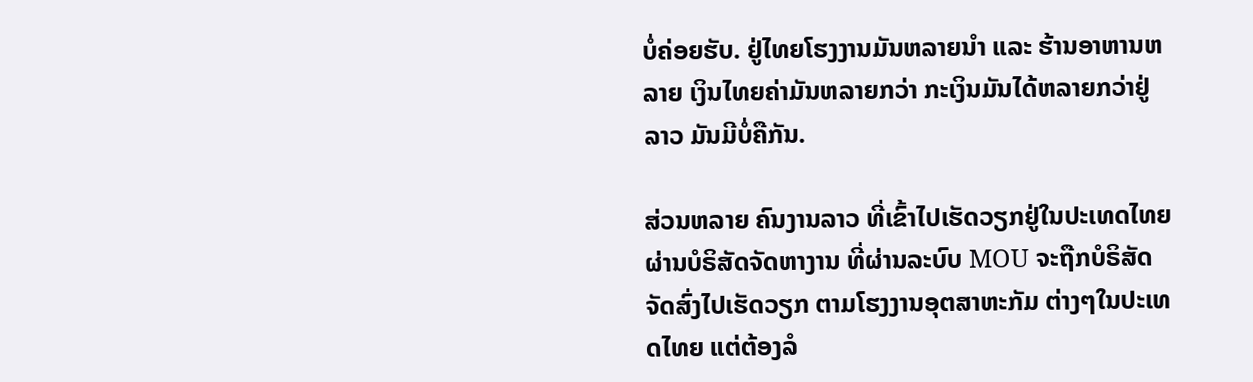ບໍ່ຄ່ອຍຮັບ. ຢູ່ໄທຍໂຮງງານມັນຫລາຍນຳ ແລະ ຮ້ານອາຫານຫລາຍ ເງິນໄທຍຄ່າມັນຫລາຍກວ່າ ກະເງິນມັນໄດ້ຫລາຍກວ່າຢູ່ລາວ ມັນມີບໍ່ຄືກັນ.

ສ່ວນຫລາຍ ຄົນງານລາວ ທີ່ເຂົ້າໄປເຮັດວຽກຢູ່ໃນປະເທດໄທຍ ຜ່ານບໍຣິສັດຈັດຫາງານ ທີ່ຜ່ານລະບົບ MOU ຈະຖືກບໍຣິສັດ ຈັດສົ່ງໄປເຮັດວຽກ ຕາມໂຮງງານອຸຕສາຫະກັມ ຕ່າງໆໃນປະເທດໄທຍ ແຕ່ຕ້ອງລໍ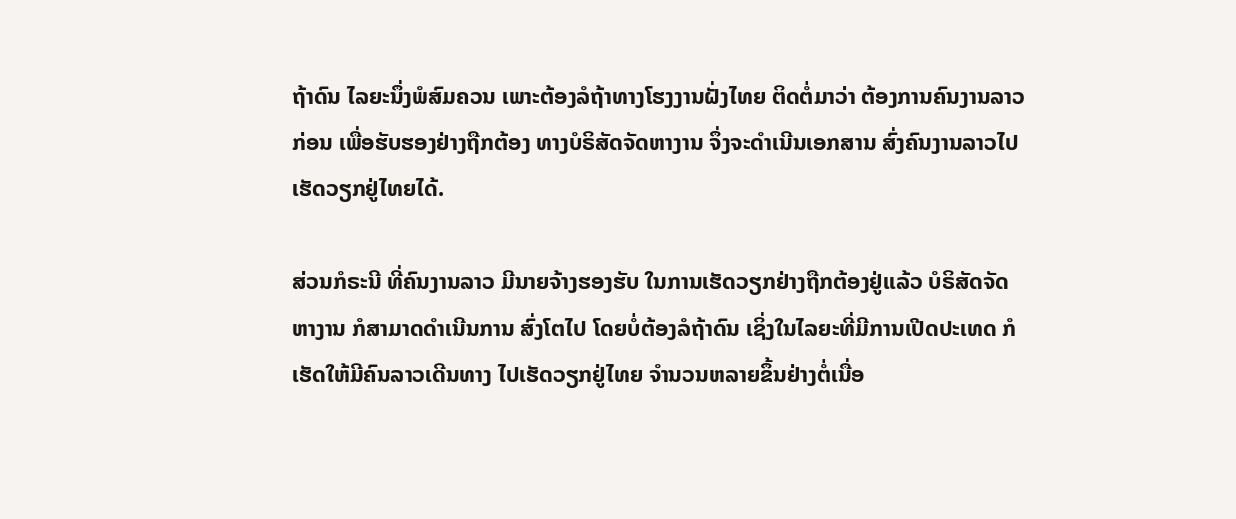ຖ້າດົນ ໄລຍະນຶ່ງພໍສົມຄວນ ເພາະຕ້ອງລໍຖ້າທາງໂຮງງານຝັ່ງໄທຍ ຕິດຕໍ່ມາວ່າ ຕ້ອງການຄົນງານລາວກ່ອນ ເພື່ອຮັບຮອງຢ່າງຖືກຕ້ອງ ທາງບໍຣິສັດຈັດຫາງານ ຈຶ່ງຈະດຳເນີນເອກສານ ສົ່ງຄົນງານລາວໄປເຮັດວຽກຢູ່ໄທຍໄດ້.

ສ່ວນກໍຣະນີ ທີ່ຄົນງານລາວ ມີນາຍຈ້າງຮອງຮັບ ໃນການເຮັດວຽກຢ່າງຖືກຕ້ອງຢູ່ແລ້ວ ບໍຣິສັດຈັດຫາງານ ກໍສາມາດດຳເນີນການ ສົ່ງໂຕໄປ ໂດຍບໍ່ຕ້ອງລໍຖ້າດົນ ເຊິ່ງໃນໄລຍະທີ່ມີການເປີດປະເທດ ກໍເຮັດໃຫ້ມີຄົນລາວເດີນທາງ ໄປເຮັດວຽກຢູ່ໄທຍ ຈຳນວນຫລາຍຂຶ້ນຢ່າງຕໍ່ເນື່ອ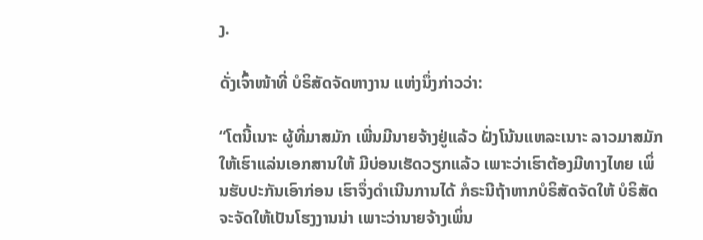ງ.

ດັ່ງເຈົ້າໜ້າທີ່ ບໍຣິສັດຈັດຫາງານ ແຫ່ງນຶ່ງກ່າວວ່າ:

“ໂຕນີ້ເນາະ ຜູ້ທີ່ມາສມັກ ເພີ່ນມີນາຍຈ້າງຢູ່ແລ້ວ ຝັ່ງໂນ້ນແຫລະເນາະ ລາວມາສມັກໃຫ້ເຮົາແລ່ນເອກສານໃຫ້ ມີບ່ອນເຮັດວຽກແລ້ວ ເພາະວ່າເຮົາຕ້ອງມີທາງໄທຍ ເພິ່ນຮັບປະກັນເອົາກ່ອນ ເຮົາຈຶ່ງດຳເນີນການໄດ້ ກໍຣະນີຖ້າຫາກບໍຣິສັດຈັດໃຫ້ ບໍຣິສັດຈະຈັດໃຫ້ເປັນໂຮງງານນ່າ ເພາະວ່ານາຍຈ້າງເພິ່ນ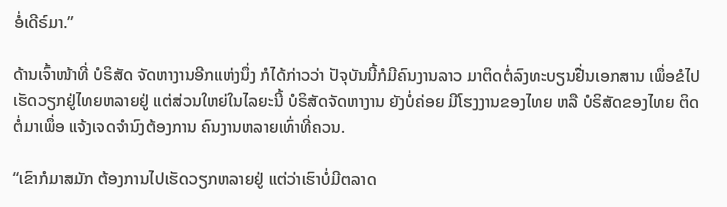ອໍ່ເດີຣ໌ມາ.”

ດ້ານເຈົ້າໜ້າທີ່ ບໍຣິສັດ ຈັດຫາງານອີກແຫ່ງນຶ່ງ ກໍໄດ້ກ່າວວ່າ ປັຈຸບັນນີ້ກໍມີຄົນງານລາວ ມາຕິດຕໍ່ລົງທະບຽນຢື່ນເອກສານ ເພຶ່ອຂໍໄປເຮັດວຽກຢູ່ໄທຍຫລາຍຢູ່ ແຕ່ສ່ວນໃຫຍ່ໃນໄລຍະນີ້ ບໍຣິສັດຈັດຫາງານ ຍັງບໍ່ຄ່ອຍ ມີໂຮງງານຂອງໄທຍ ຫລື ບໍຣິສັດຂອງໄທຍ ຕິດຕໍ່ມາເພຶ່ອ ແຈ້ງເຈດຈຳນົງຕ້ອງການ ຄົນງານຫລາຍເທົ່າທີ່ຄວນ.

“ເຂົາກໍມາສມັກ ຕ້ອງການໄປເຮັດວຽກຫລາຍຢູ່ ແຕ່ວ່າເຮົາບໍ່ມີຕລາດ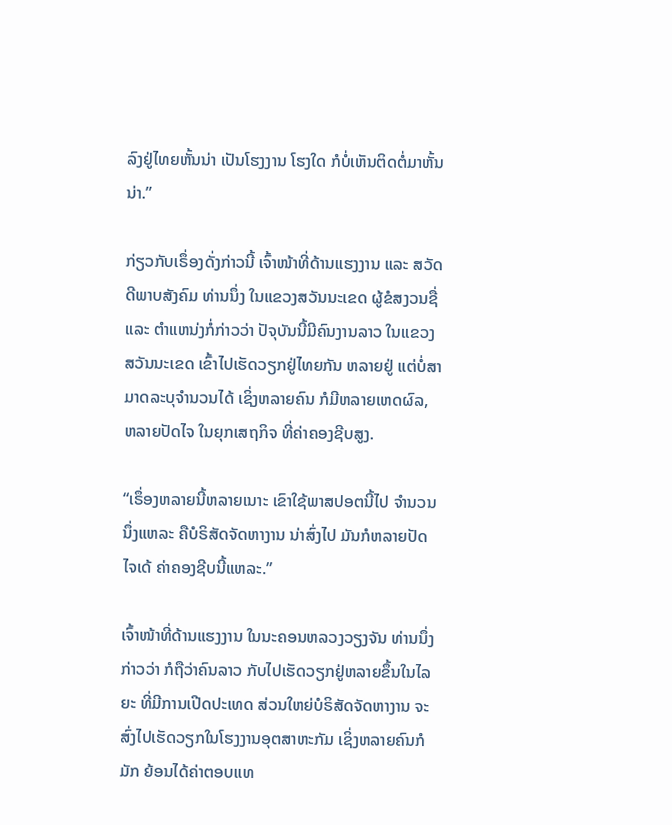ລົງຢູ່ໄທຍຫັ້ນນ່າ ເປັນໂຮງງານ ໂຮງໃດ ກໍບໍ່ເຫັນຕິດຕໍ່ມາຫັ້ນນ່າ.”

ກ່ຽວກັບເຣຶ່ອງດັ່ງກ່າວນີ້ ເຈົ້າໜ້າທີ່ດ້ານແຮງງານ ແລະ ສວັດດີພາບສັງຄົມ ທ່ານນຶ່ງ ໃນແຂວງສວັນນະເຂດ ຜູ້ຂໍສງວນຊື່ ແລະ ຕຳແຫນ່ງກໍ່ກ່າວວ່າ ປັຈຸບັນນີ້ມີຄົນງານລາວ ໃນແຂວງສວັນນະເຂດ ເຂົ້າໄປເຮັດວຽກຢູ່ໄທຍກັນ ຫລາຍຢູ່ ແຕ່ບໍ່ສາມາດລະບຸຈຳນວນໄດ້ ເຊິ່ງຫລາຍຄົນ ກໍມີຫລາຍເຫດຜົລ, ຫລາຍປັດໄຈ ໃນຍຸກເສຖກິຈ ທີ່ຄ່າຄອງຊີບສູງ.

“ເຣຶ່ອງຫລາຍນີ້ຫລາຍເນາະ ເຂົາໃຊ້ພາສປອຕນີ້ໄປ ຈຳນວນນຶ່ງແຫລະ ຄືບໍຣິສັດຈັດຫາງານ ນ່າສົ່ງໄປ ມັນກໍຫລາຍປັດໄຈເດ້ ຄ່າຄອງຊີບນີ້ແຫລະ.”

ເຈົ້າໜ້າທີ່ດ້ານແຮງງານ ໃນນະຄອນຫລວງວຽງຈັນ ທ່ານນຶ່ງ ກ່າວວ່າ ກໍຖືວ່າຄົນລາວ ກັບໄປເຮັດວຽກຢູ່ຫລາຍຂຶ້ນໃນໄລຍະ ທີ່ມີການເປີດປະເທດ ສ່ວນໃຫຍ່ບໍຣິສັດຈັດຫາງານ ຈະສົ່ງໄປເຮັດວຽກໃນໂຮງງານອຸຕສາຫະກັມ ເຊິ່ງຫລາຍຄົນກໍມັກ ຍ້ອນໄດ້ຄ່າຕອບແທ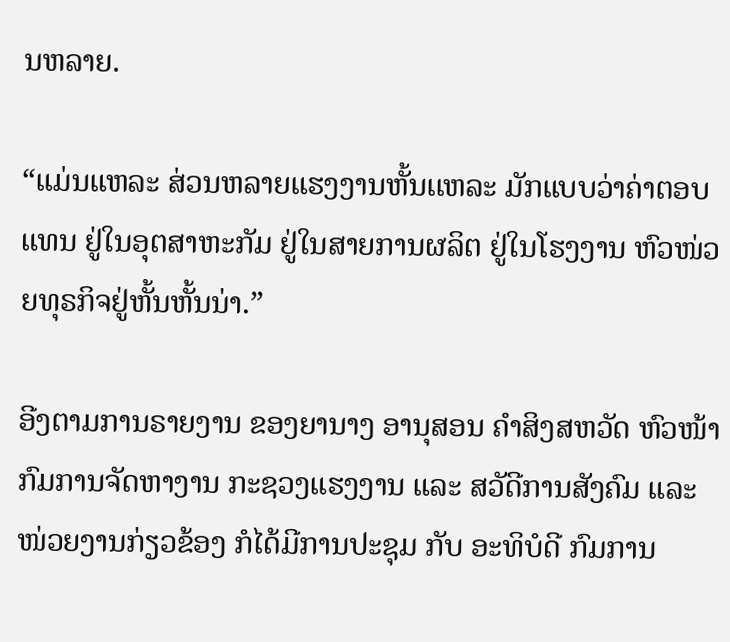ນຫລາຍ.

“ແມ່ນແຫລະ ສ່ວນຫລາຍແຮງງານຫັ້ນເເຫລະ ມັກແບບວ່າຄ່າຕອບແທນ ຢູ່ໃນອຸຕສາຫະກັມ ຢູ່ໃນສາຍການຜລິຕ ຢູ່ໃນໂຮງງານ ຫົວໜ່ວຍທຸຣກິຈຢູ່ຫັ້ນຫັ້ນນ່າ.”

ອີງຕາມການຣາຍງານ ຂອງຍານາງ ອານຸສອນ ຄຳສິງສຫວັດ ຫົວໜ້າກົມການຈັດຫາງານ ກະຊວງແຮງງານ ແລະ ສວັດີການສັງຄົມ ແລະ ໜ່ວຍງານກ່ຽວຂ້ອງ ກໍໄດ້ມີການປະຊຸມ ກັບ ອະທິບໍດີ ກົມການ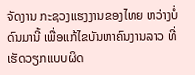ຈັດງານ ກະຊວງແຮງງານຂອງໄທຍ ຫວ່າງບໍ່ດົນມານີ້ ເພື່ອແກ້ໄຂບັນຫາຄົນງານລາວ ທີ່ເຮັດວຽກແບບຜິດ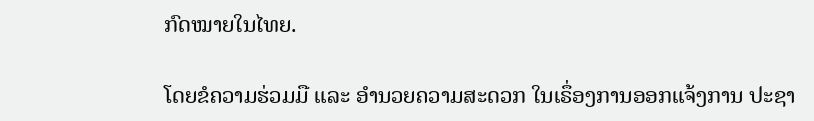ກົດໝາຍໃນໄທຍ.

ໂດຍຂໍຄວາມຮ່ວມມື ແລະ ອຳນວຍຄວາມສະດວກ ໃນເຣຶ່ອງການອອກແຈ້ງການ ປະຊາ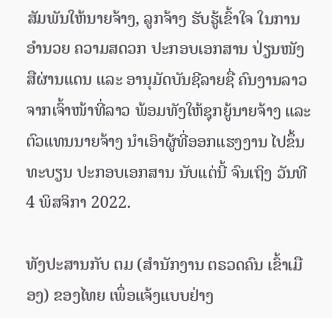ສັມພັນໃຫ້ນາຍຈ້າງ, ລູກຈ້າງ ຮັບຮູ້ເຂົ້າໃຈ ໃນການອຳນວຍ ຄວາມສດວກ ປະກອບເອກສານ ປ່ຽນໜັງສືຜ່ານແດນ ແລະ ອານຸມັດບັນຊີລາຍຊື່ ຄົນງານລາວ ຈາກເຈົ້າໜ້າທີ່ລາວ ພ້ອມທັງໃຫ້ຊຸກຍູ້ນາຍຈ້າງ ແລະ ຕົວແທນນາຍຈ້າງ ນຳເອົາຜູ້ທີ່ອອກແຮງງານ ໄປຂຶ້ນທະບຽນ ປະກອບເອກສານ ນັບແຕ່ນີ້ ຈົນເຖິງ ວັນທີ 4 ພິສຈິກາ 2022.

ທັງປະສານກັບ ຕມ (ສຳນັກງານ ຕຣວດຄົນ ເຂົ້າເມືອງ) ຂອງໄທຍ ເພຶ່ອແຈ້ງແບບຢ່າງ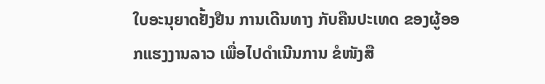ໃບອະນຸຍາດຢັ້ງຢືນ ການເດີນທາງ ກັບຄືນປະເທດ ຂອງຜູ້ອອກແຮງງານລາວ ເພື່ອໄປດຳເນີນການ ຂໍໜັງສື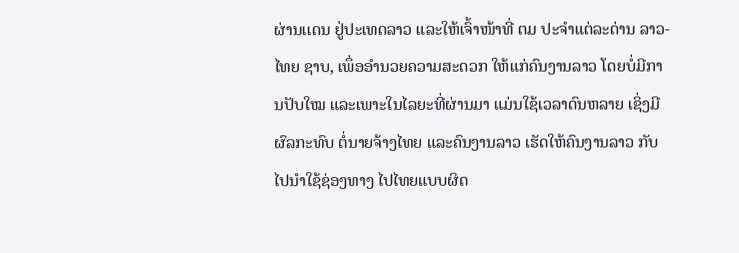ຜ່ານເເດນ ຢູ່ປະເທດລາວ ແລະໃຫ້ເຈົ້າໜ້າທີ່ ຕມ ປະຈຳແຕ່ລະດ່ານ ລາວ-ໄທຍ ຊາບ, ເພຶ່ອອຳນວຍຄວາມສະດວກ ໃຫ້ແກ່ຄົນງານລາວ ໂດຍບໍ່ມີການປັບໃໝ ແລະເພາະໃນໄລຍະທີ່ຜ່ານມາ ແມ່ນໃຊ້ເວລາດົນຫລາຍ ເຊິ່ງມີຜົລກະທົບ ຕໍ່ນາຍຈ້າງໄທຍ ແລະຄົນງານລາວ ເຮັດໃຫ້ຄົນງານລາວ ກັບໄປນຳໃຊ້ຊ່ອງທາງ ໄປໄທຍແບບຜິດ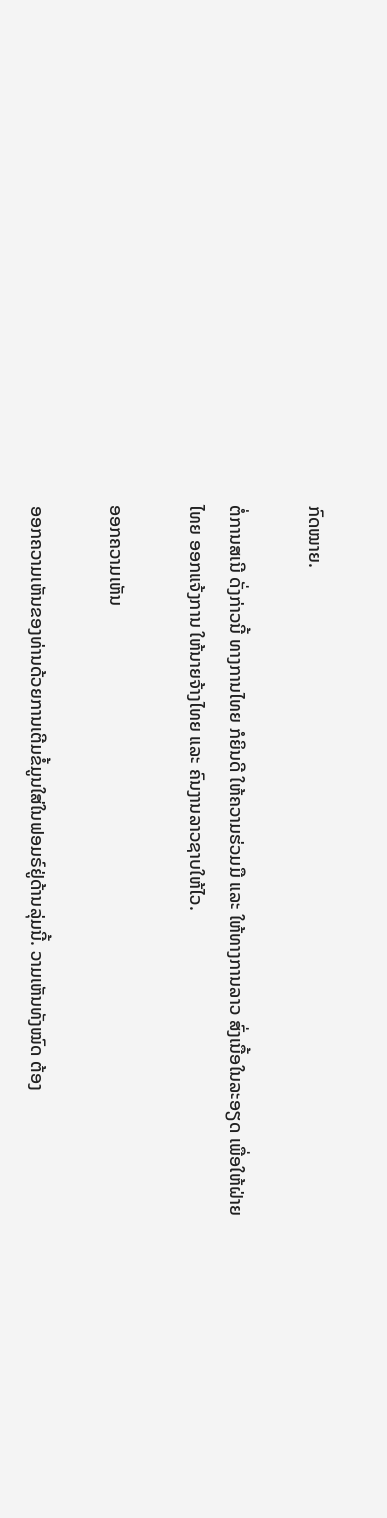ກົດໝາຍ.

ຕໍ່ການສເນີ ດັ່ງກ່າວນີ້ ທາງການໄທຍ ກໍຍິນດີ ໃຫ້ຄວາມຮ່ວມມື ແລະ ໃຫ້ທາງການລາວ ສົ່ງເນື້ອໃນລະອຽດ ເພື່ອໃຫ້ຝ່າຍໄທຍ ອອກແຈ້ງການ ໃຫ້ນາຍຈ້າງໄທຍ ແລະ ຄົນງານລາວຊາບໃຫ້ໄວ.

ອອກຄວາມເຫັນ

ອອກຄວາມເຫັນຂອງທ່ານດ້ວຍການເຕີມຂໍ້ມູນໃສ່ໃນຟອມຣ໌ຢູ່ດ້ານລຸ່ມນີ້. ວາມເຫັນທັງໝົດ ຕ້ອງ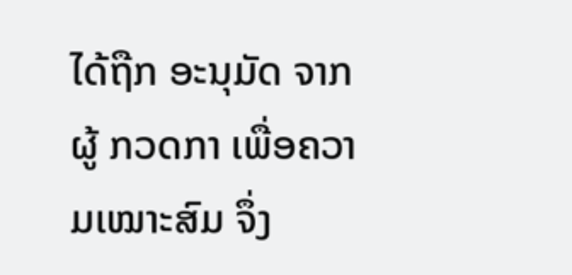ໄດ້ຖືກ ອະນຸມັດ ຈາກຜູ້ ກວດກາ ເພື່ອຄວາມເໝາະສົມ ຈຶ່ງ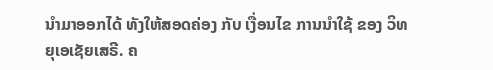ນໍາມາອອກໄດ້ ທັງໃຫ້ສອດຄ່ອງ ກັບ ເງື່ອນໄຂ ການນຳໃຊ້ ຂອງ ວິທຍຸເອເຊັຍເສຣີ. ຄ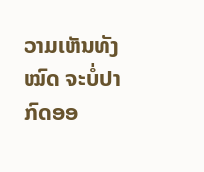ວາມເຫັນທັງໝົດ ຈະບໍ່ປາກົດອອ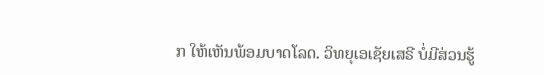ກ ໃຫ້ເຫັນພ້ອມບາດໂລດ. ວິທຍຸເອເຊັຍເສຣີ ບໍ່ມີສ່ວນຮູ້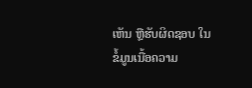ເຫັນ ຫຼືຮັບຜິດຊອບ ໃນຂໍ້ມູນເນື້ອຄວາມ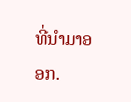ທີ່ນໍາມາອອກ.